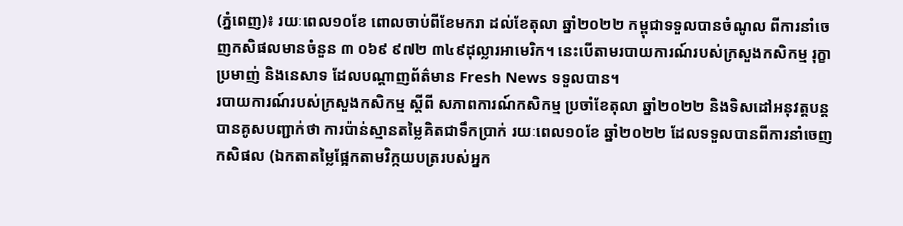(ភ្នំពេញ)៖ រយៈពេល១០ខែ ពោលចាប់ពីខែមករា ដល់ខែតុលា ឆ្នាំ២០២២ កម្ពុជាទទួលបានចំណូល ពីការនាំចេញកសិផលមានចំនួន ៣ ០៦៩ ៩៧២ ៣៤៩ដុល្លារអាមេរិក។ នេះបើតាមរបាយការណ៍របស់ក្រសួងកសិកម្ម រុក្ខាប្រមាញ់ និងនេសាទ ដែលបណ្ដាញព័ត៌មាន Fresh News ទទួលបាន។
របាយការណ៍របស់ក្រសួងកសិកម្ម ស្ដីពី សភាពការណ៍កសិកម្ម ប្រចាំខែតុលា ឆ្នាំ២០២២ និងទិសដៅអនុវត្ដបន្ដ បានគូសបញ្ជាក់ថា ការប៉ាន់ស្មានតម្លៃគិតជាទឹកប្រាក់ រយៈពេល១០ខែ ឆ្នាំ២០២២ ដែលទទួលបានពីការនាំចេញកសិផល (ឯកតាតម្លៃផ្អែកតាមវិក្កយបត្ររបស់អ្នក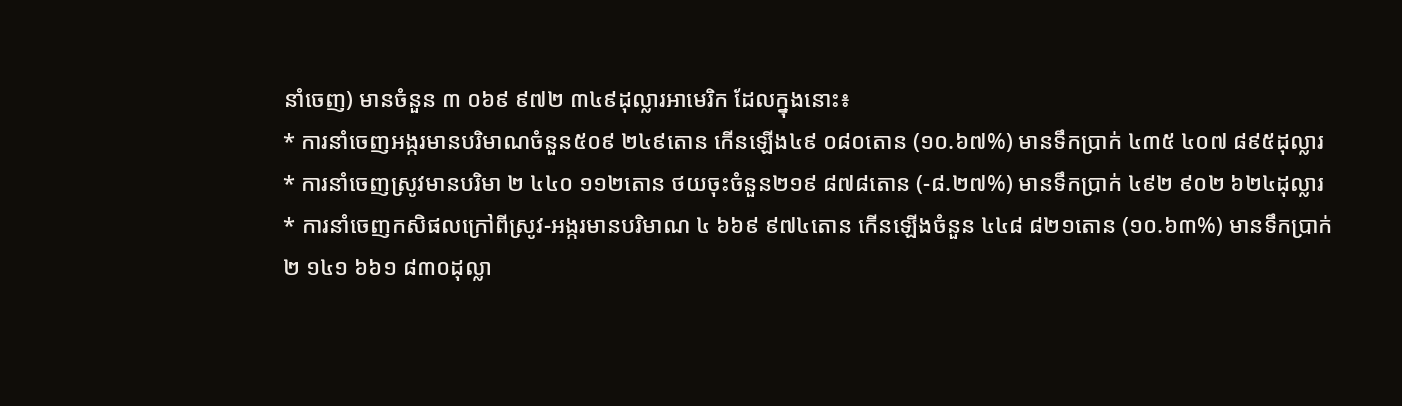នាំចេញ) មានចំនួន ៣ ០៦៩ ៩៧២ ៣៤៩ដុល្លារអាមេរិក ដែលក្នុងនោះ៖
* ការនាំចេញអង្ករមានបរិមាណចំនួន៥០៩ ២៤៩តោន កើនឡើង៤៩ ០៨០តោន (១០.៦៧%) មានទឹកប្រាក់ ៤៣៥ ៤០៧ ៨៩៥ដុល្លារ
* ការនាំចេញស្រូវមានបរិមា ២ ៤៤០ ១១២តោន ថយចុះចំនួន២១៩ ៨៧៨តោន (-៨.២៧%) មានទឹកប្រាក់ ៤៩២ ៩០២ ៦២៤ដុល្លារ
* ការនាំចេញកសិផលក្រៅពីស្រូវ-អង្ករមានបរិមាណ ៤ ៦៦៩ ៩៧៤តោន កើនឡើងចំនួន ៤៤៨ ៨២១តោន (១០.៦៣%) មានទឹកប្រាក់ ២ ១៤១ ៦៦១ ៨៣០ដុល្លា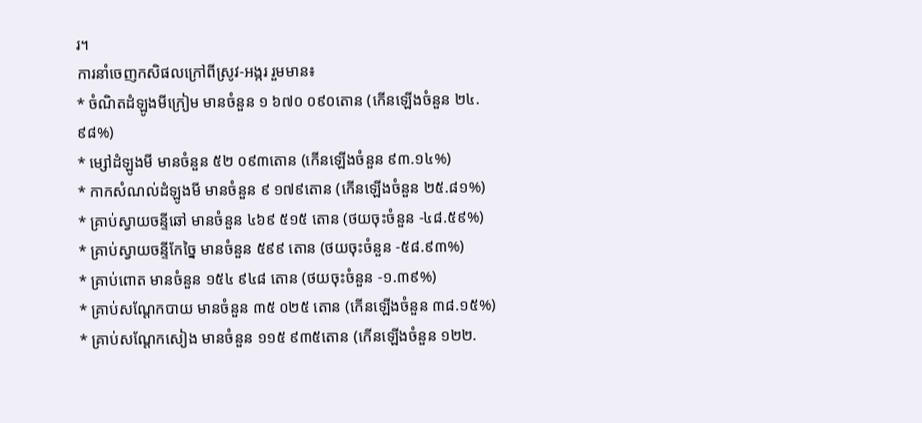រ។
ការនាំចេញកសិផលក្រៅពីស្រូវ-អង្ករ រួមមាន៖
* ចំណិតដំឡូងមីក្រៀម មានចំនួន ១ ៦៧០ ០៩០តោន (កើនឡើងចំនួន ២៤.៩៨%)
* ម្សៅដំឡូងមី មានចំនួន ៥២ ០៩៣តោន (កើនឡើងចំនួន ៩៣.១៤%)
* កាកសំណល់ដំឡូងមី មានចំនួន ៩ ១៧៩តោន (កើនឡើងចំនួន ២៥.៨១%)
* គ្រាប់ស្វាយចន្ទីឆៅ មានចំនួន ៤៦៩ ៥១៥ តោន (ថយចុះចំនួន -៤៨.៥៩%)
* គ្រាប់ស្វាយចន្ទីកែច្នៃ មានចំនួន ៥៩៩ តោន (ថយចុះចំនួន -៥៨.៩៣%)
* គ្រាប់ពោត មានចំនួន ១៥៤ ៩៤៨ តោន (ថយចុះចំនួន -១.៣៩%)
* គ្រាប់សណ្ដែកបាយ មានចំនួន ៣៥ ០២៥ តោន (កើនឡើងចំនួន ៣៨.១៥%)
* គ្រាប់សណ្តែកសៀង មានចំនួន ១១៥ ៩៣៥តោន (កើនឡើងចំនួន ១២២.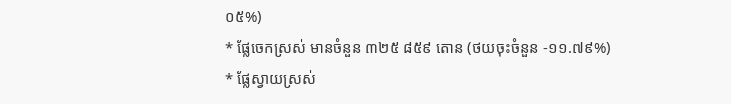០៥%)
* ផ្លែចេកស្រស់ មានចំនួន ៣២៥ ៨៥៩ តោន (ថយចុះចំនួន -១១.៧៩%)
* ផ្លែស្វាយស្រស់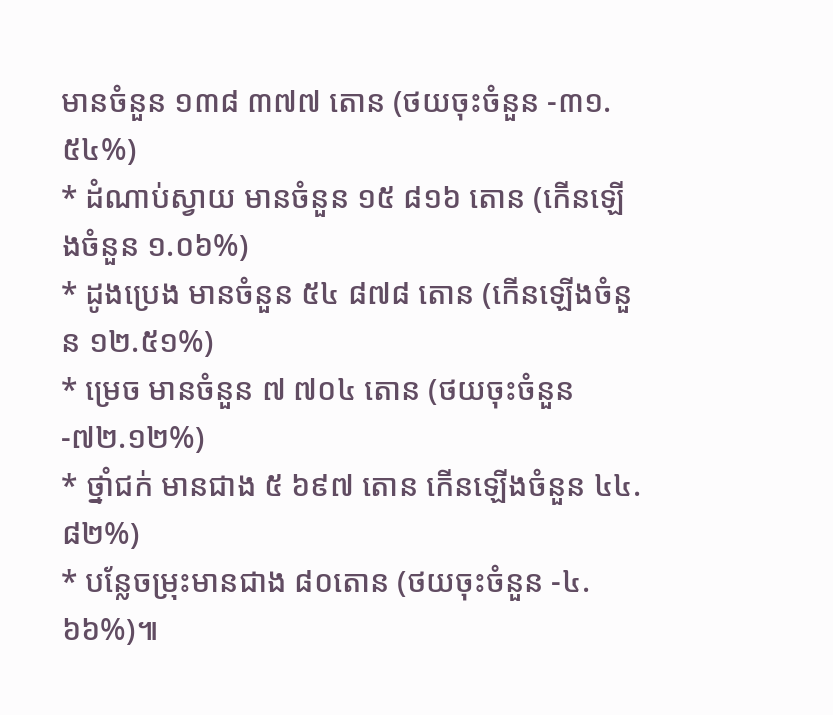មានចំនួន ១៣៨ ៣៧៧ តោន (ថយចុះចំនួន -៣១.៥៤%)
* ដំណាប់ស្វាយ មានចំនួន ១៥ ៨១៦ តោន (កើនឡើងចំនួន ១.០៦%)
* ដូងប្រេង មានចំនួន ៥៤ ៨៧៨ តោន (កើនឡើងចំនួន ១២.៥១%)
* ម្រេច មានចំនួន ៧ ៧០៤ តោន (ថយចុះចំនួន -៧២.១២%)
* ថ្នាំជក់ មានជាង ៥ ៦៩៧ តោន កើនឡើងចំនួន ៤៤.៨២%)
* បន្លែចម្រុះមានជាង ៨០តោន (ថយចុះចំនួន -៤.៦៦%)៕